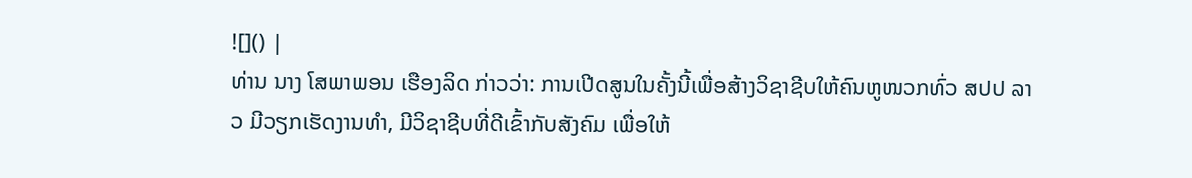![]() |
ທ່ານ ນາງ ໂສພາພອນ ເຮືອງລິດ ກ່າວວ່າ: ການເປີດສູນໃນຄັ້ງນີ້ເພື່ອສ້າງວິຊາຊີບໃຫ້ຄົນຫູໜວກທົ່ວ ສປປ ລາວ ມີວຽກເຮັດງານທຳ, ມີວິຊາຊີບທີ່ດີເຂົ້າກັບສັງຄົມ ເພື່ອໃຫ້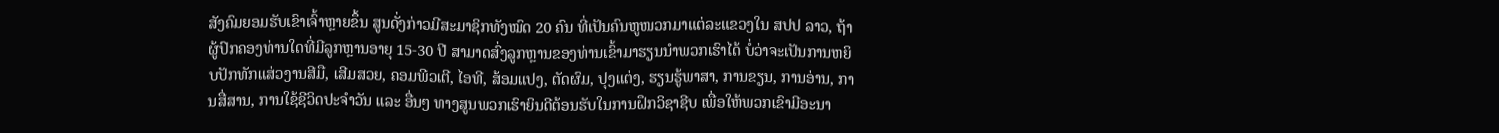ສັງຄົມຍອມຮັບເຂົາເຈົ້າຫຼາຍຂຶ້ນ ສູນດັ່ງກ່າວມີສະມາຊິກທັງໝົດ 20 ຄົນ ທີ່ເປັນຄົນຫູໜວກມາແຕ່ລະແຂວງໃນ ສປປ ລາວ, ຖ້າຜູ້ປົກຄອງທ່ານໃດທີ່ມີລູກຫຼານອາຍຸ 15-30 ປີ ສາມາດສົ່ງລູກຫຼານຂອງທ່ານເຂົ້າມາຮຽນນຳພວກເຮົາໄດ້ ບໍ່ວ່າຈະເປັນການຫຍິບປັກທັກແສ່ວງານສີມື, ເສີມສວຍ, ຄອມພີວເຕີ, ໄອທີ, ສ້ອມແປງ, ຕັດຜົມ, ປຸງແຕ່ງ, ຮຽນຮູ້ພາສາ, ການຂຽນ, ການອ່ານ, ການສື່ສານ, ການໃຊ້ຊີວິດປະຈຳວັນ ແລະ ອື່ນໆ ທາງສູນພວກເຮົາຍິນດີຕ້ອນຮັບໃນການຝຶກວິຊາຊີບ ເພື່ອໃຫ້ພວກເຂົາມີອະນາ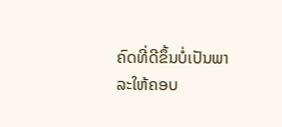ຄົດທີ່ດີຂຶ້ນບໍ່ເປັນພາລະໃຫ້ຄອບ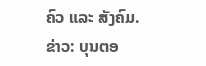ຄົວ ແລະ ສັງຄົມ.
ຂ່າວ: ບຸນຕອ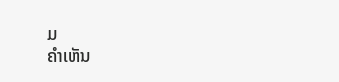ມ
ຄໍາເຫັນ